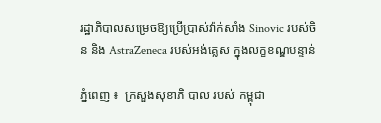រដ្ឋាភិបាលសម្រេចឱ្យប្រើប្រាស់វ៉ាក់សាំង Sinovic របស់ចិន និង AstraZeneca របស់អង់គ្លេស ក្នុងលក្ខខណ្ឌបន្ទាន់

ភ្នំពេញ ៖  ក្រសួងសុខាភិ បាល របស់ កម្ពុជា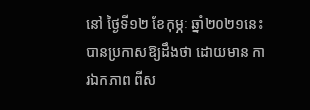នៅ ថ្ងៃទី១២ ខែកុម្ភៈ ឆ្នាំ២០២១នេះ បានប្រកាសឱ្យដឹងថា ដោយមាន ការឯកភាព ពីស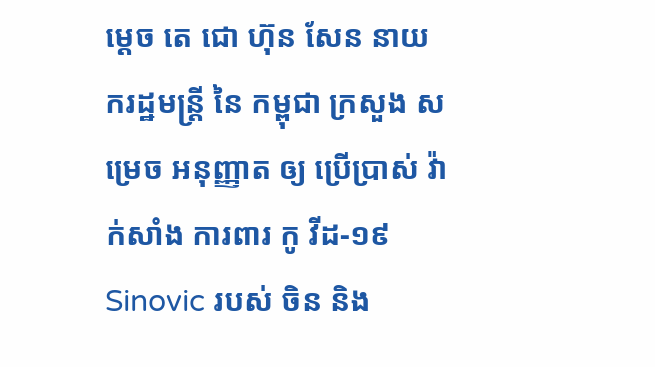ម្ដេច តេ ជោ ហ៊ុន សែន នាយករដ្ឋមន្ត្រី នៃ កម្ពុជា ក្រសួង សម្រេច អនុញ្ញាត ឲ្យ ប្រើប្រាស់ វ៉ាក់សាំង ការពារ កូ វីដ-១៩ Sinovic របស់ ចិន និង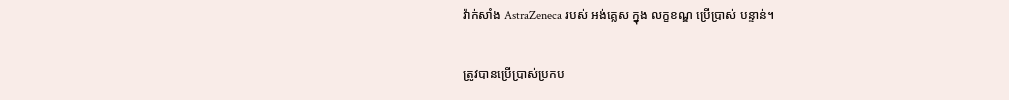វ៉ាក់សាំង AstraZeneca របស់ អង់គ្លេស ក្នុង លក្ខខណ្ឌ ប្រើប្រាស់ បន្ទាន់។

ត្រូវបានប្រើប្រាស់ប្រកប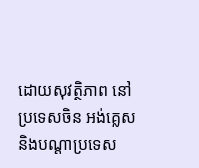ដោយសុវត្ថិភាព នៅប្រទេសចិន អង់គ្លេសនិងបណ្ដាប្រទេស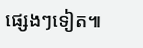ផ្សេងៗទៀត៕